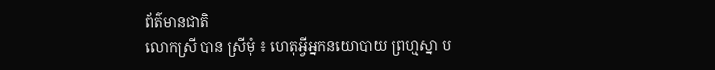ព័ត៌មានជាតិ
លោកស្រី បាន ស្រីមុំ ៖ ហេតុអ្វីអ្នកនយោបាយ ព្រហ្មស្នា ប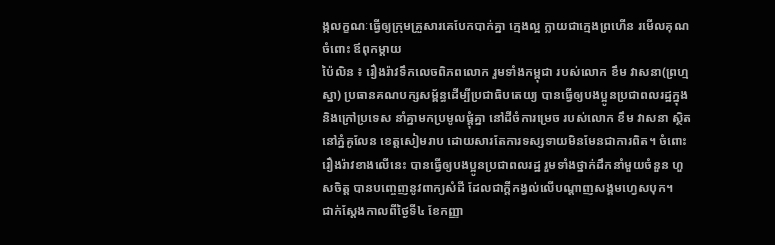ង្កលក្ខណៈធ្វើឲ្យក្រុមគ្រួសារគេបែកបាក់គ្នា ក្មេងល្អ ក្លាយជាក្មេងព្រហើន រមើលគុណចំពោះ ឪពុកម្តាយ
ប៉ៃលិន ៖ រឿងរ៉ាវទឹកលេចពិភពលោក រួមទាំងកម្ពុជា របស់លោក ខឹម វាសនា(ព្រហ្មស្នា) ប្រធានគណបក្សសម្ព័ន្ធដើម្បីប្រជាធិបតេយ្យ បានធ្វើឲ្យបងប្អូនប្រជាពលរដ្ឋក្នុង និងក្រៅប្រទេស នាំគ្នាមកប្រមូលផ្តុំគ្នា នៅដីចំការម្រេច របស់លោក ខឹម វាសនា ស្ថិតនៅភ្នំគូលែន ខេត្តសៀមរាប ដោយសារតែការទស្សទាយមិនមែនជាការពិត។ ចំពោះរឿងរ៉ាវខាងលើនេះ បានធ្វើឲ្យបងប្អូនប្រជាពលរដ្ឋ រួមទាំងថ្នាក់ដឹកនាំមួយចំនួន ហួសចិត្ត បានបញ្ចេញនូវពាក្យសំដី ដែលជាក្តីកង្វល់លើបណ្តាញសង្គមហ្វេសបុក។
ជាក់ស្តែងកាលពីថ្ងៃទី៤ ខែកញ្ញា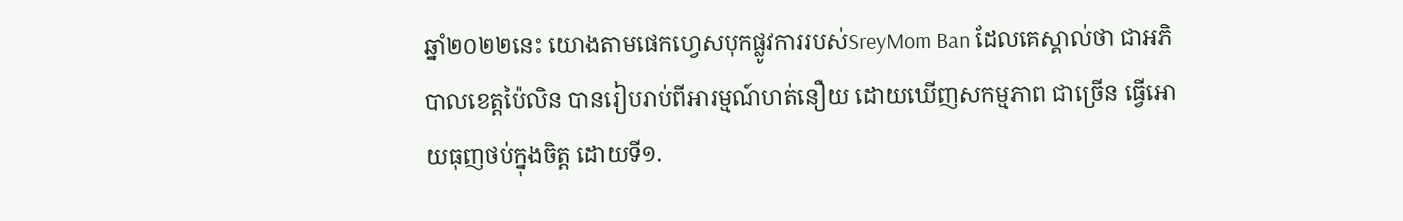ឆ្នាំ២០២២នេះ យោងតាមផេកហ្វេសបុកផ្លូវការរបស់SreyMom Ban ដែលគេស្គាល់ថា ជាអភិបាលខេត្តប៉ៃលិន បានរៀបរាប់ពីអារម្មណ៍ហត់នឿយ ដោយឃើញសកម្មភាព ជាច្រើន ធ្វើអោយធុញថប់ក្នុងចិត្ត ដោយទី១.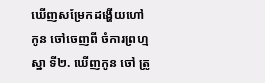ឃើញសម្រែកដង្ហើយហៅកូន ចៅចេញពី ចំការព្រហ្មស្នា ទី២. ឃើញកូន ចៅ ត្រូ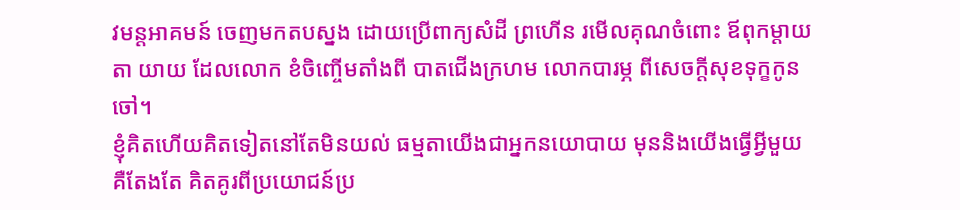វមន្តអាគមន៍ ចេញមកតបស្នង ដោយប្រើពាក្យសំដី ព្រហើន រមើលគុណចំពោះ ឪពុកម្តាយ តា យាយ ដែលលោក ខំចិញ្ចើមតាំងពី បាតជើងក្រហម លោកបារម្ភ ពីសេចក្តីសុខទុក្ខកូនចៅ។
ខ្ញុំគិតហើយគិតទៀតនៅតែមិនយល់ ធម្មតាយើងជាអ្នកនយោបាយ មុននិងយើងធ្វើអ្វីមួយ គឺតែងតែ គិតគូរពីប្រយោជន៍ប្រ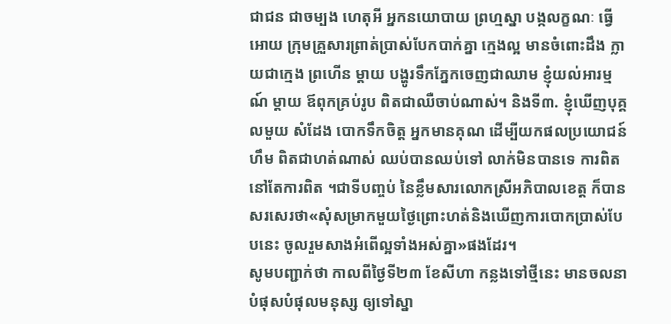ជាជន ជាចម្បង ហេតុអី អ្នកនយោបាយ ព្រហ្មស្នា បង្កលក្ខណៈ ធ្វើអោយ ក្រុមគ្រួសារព្រាត់ប្រាស់បែកបាក់គ្នា ក្មេងល្អ មានចំពោះដឹង ក្លាយជាក្មេង ព្រហើន ម្តាយ បង្ហូរទឹកភ្នែកចេញជាឈាម ខ្ញុំយល់អារម្មណ៍ ម្តាយ ឪពុកគ្រប់រូប ពិតជាឈឺចាប់ណាស់។ និងទី៣. ខ្ញុំឃើញបុគ្គលមួយ សំដែង បោកទឹកចិត្ត អ្នកមានគុណ ដើម្បីយកផលប្រយោជន៍ ហឹម ពិតជាហត់ណាស់ ឈប់បានឈប់ទៅ លាក់មិនបានទេ ការពិត នៅតែការពិត ។ជាទីបញ្ចប់ នៃខ្លឹមសារលោកស្រីអភិបាលខេត្ត ក៏បានសរសេរថា«សុំសម្រាកមួយថ្ងៃព្រោះហត់និងឃើញការបោកប្រាស់បែបនេះ ចូលរួមសាងអំពើល្អទាំងអស់គ្នា»ផងដែរ។
សូមបញ្ជាក់ថា កាលពីថ្ងៃទី២៣ ខែសីហា កន្លងទៅថ្មីនេះ មានចលនាបំផុសបំផុលមនុស្ស ឲ្យទៅស្នា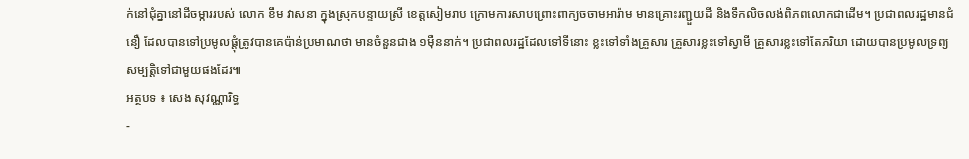ក់នៅជុំគ្នានៅដីចម្ការរបស់ លោក ខឹម វាសនា ក្នុងស្រុកបន្ទាយស្រី ខេត្តសៀមរាប ក្រោមការសាបព្រោះពាក្យចចាមអារ៉ាម មានគ្រោះរញ្ជួយដី និងទឹកលិចលង់ពិភពលោកជាដើម។ ប្រជាពលរដ្ឋមានជំនឿ ដែលបានទៅប្រមូលផ្តុំត្រូវបានគេប៉ាន់ប្រមាណថា មានចំនួនជាង ១ម៉ឺននាក់។ ប្រជាពលរដ្ឋដែលទៅទីនោះ ខ្លះទៅទាំងគ្រួសារ គ្រួសារខ្លះទៅស្វាមី គ្រួសារខ្លះទៅតែភរិយា ដោយបានប្រមូលទ្រព្យសម្បត្តិទៅជាមួយផងដែរ៕
អត្ថបទ ៖ សេង សុវណ្ណារិទ្ធ
-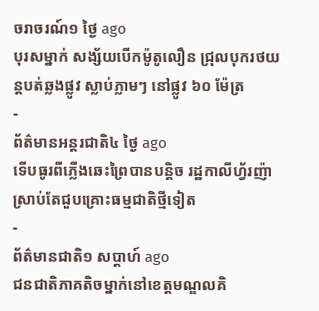ចរាចរណ៍១ ថ្ងៃ ago
បុរសម្នាក់ សង្ស័យបើកម៉ូតូលឿន ជ្រុលបុករថយន្តបត់ឆ្លងផ្លូវ ស្លាប់ភ្លាមៗ នៅផ្លូវ ៦០ ម៉ែត្រ
-
ព័ត៌មានអន្ដរជាតិ៤ ថ្ងៃ ago
ទើបធូរពីភ្លើងឆេះព្រៃបានបន្តិច រដ្ឋកាលីហ្វ័រញ៉ា ស្រាប់តែជួបគ្រោះធម្មជាតិថ្មីទៀត
-
ព័ត៌មានជាតិ១ សប្តាហ៍ ago
ជនជាតិភាគតិចម្នាក់នៅខេត្តមណ្ឌលគិ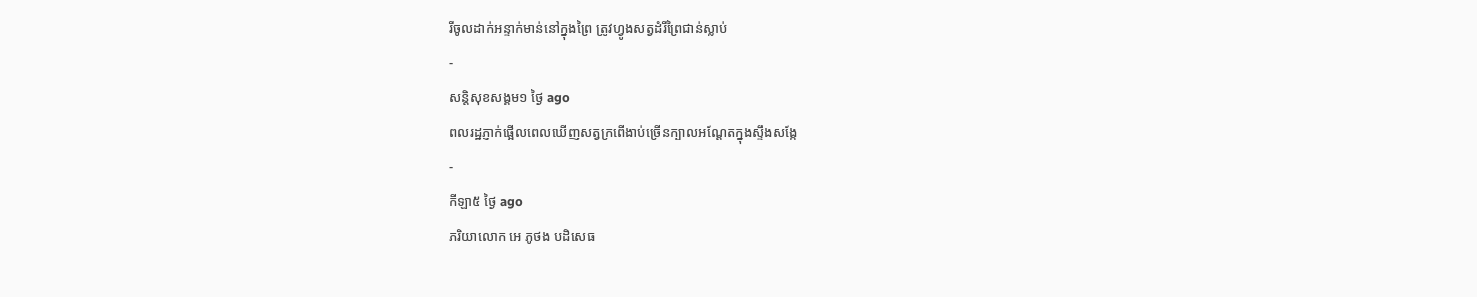រីចូលដាក់អន្ទាក់មាន់នៅក្នុងព្រៃ ត្រូវហ្វូងសត្វដំរីព្រៃជាន់ស្លាប់
-
សន្តិសុខសង្គម១ ថ្ងៃ ago
ពលរដ្ឋភ្ញាក់ផ្អើលពេលឃើញសត្វក្រពើងាប់ច្រើនក្បាលអណ្ដែតក្នុងស្ទឹងសង្កែ
-
កីឡា៥ ថ្ងៃ ago
ភរិយាលោក អេ ភូថង បដិសេធ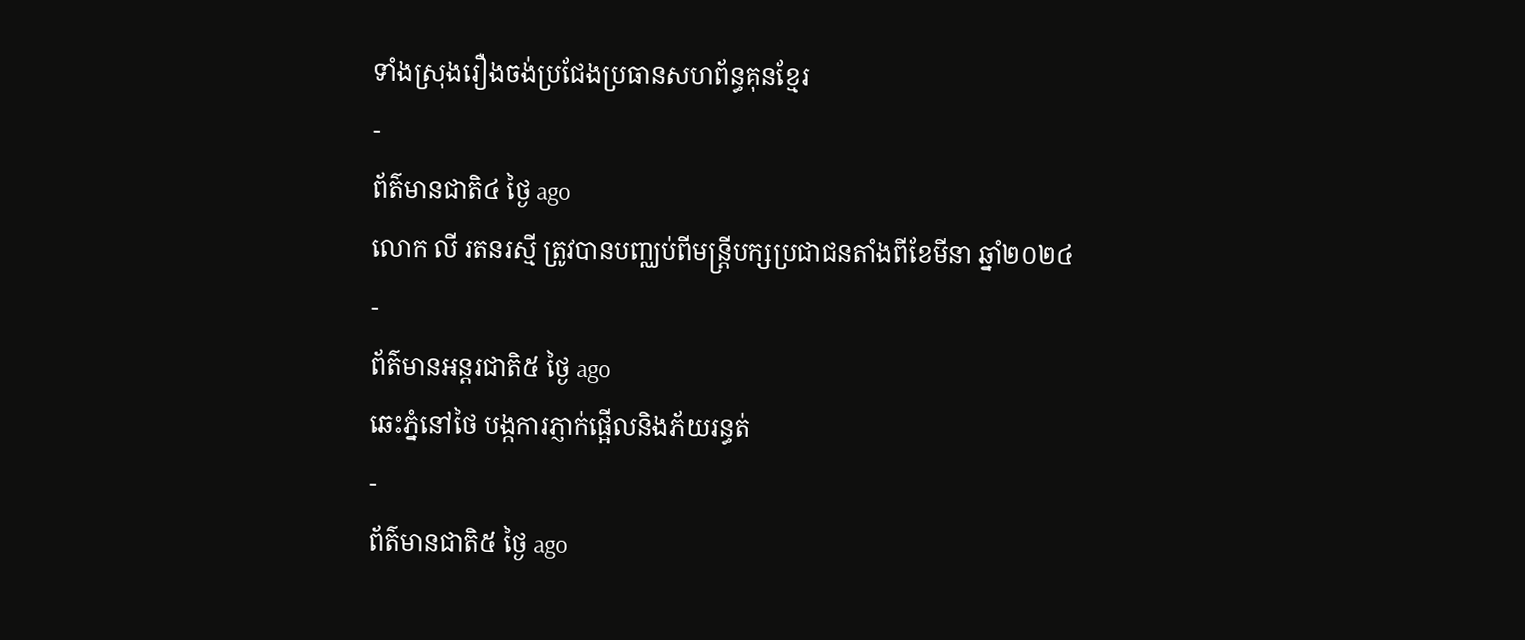ទាំងស្រុងរឿងចង់ប្រជែងប្រធានសហព័ន្ធគុនខ្មែរ
-
ព័ត៌មានជាតិ៤ ថ្ងៃ ago
លោក លី រតនរស្មី ត្រូវបានបញ្ឈប់ពីមន្ត្រីបក្សប្រជាជនតាំងពីខែមីនា ឆ្នាំ២០២៤
-
ព័ត៌មានអន្ដរជាតិ៥ ថ្ងៃ ago
ឆេះភ្នំនៅថៃ បង្កការភ្ញាក់ផ្អើលនិងភ័យរន្ធត់
-
ព័ត៌មានជាតិ៥ ថ្ងៃ ago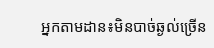អ្នកតាមដាន៖មិនបាច់ឆ្ងល់ច្រើន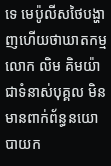ទេ មេប៉ូលីសថៃបង្ហាញហើយថាឃាតកម្មលោក លិម គិមយ៉ា ជាទំនាស់បុគ្គល មិនមានពាក់ព័ន្ធនយោបាយក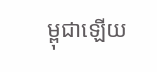ម្ពុជាឡើយ